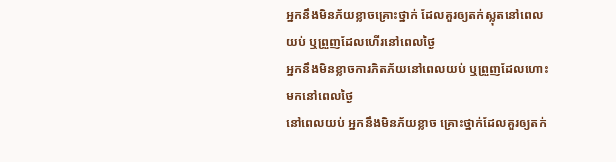អ្នកនឹងមិនភ័យខ្លាចគ្រោះថ្នាក់ ដែលគួរឲ្យតក់ស្លុតនៅពេលយប់ ឬព្រួញដែលហើរនៅពេលថ្ងៃ
អ្នកនឹងមិនខ្លាចការភិតភ័យនៅពេលយប់ ឬព្រួញដែលហោះមកនៅពេលថ្ងៃ
នៅពេលយប់ អ្នកនឹងមិនភ័យខ្លាច គ្រោះថ្នាក់ដែលគួរឲ្យតក់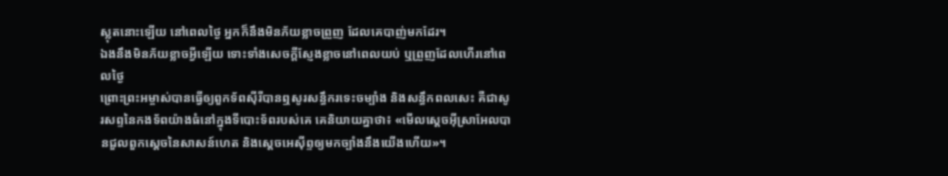ស្លុតនោះឡើយ នៅពេលថ្ងៃ អ្នកក៏នឹងមិនភ័យខ្លាចព្រួញ ដែលគេបាញ់មកដែរ។
ឯងនឹងមិនភ័យខ្លាចអ្វីឡើយ ទោះទាំងសេចក្ដីស្ញែងខ្លាចនៅពេលយប់ ឬព្រួញដែលហើរនៅពេលថ្ងៃ
ព្រោះព្រះអម្ចាស់បានធ្វើឲ្យពួកទ័ពស៊ីរីបានឮសូរសន្ធឹករទេះចម្បាំង និងសន្ធឹកពលសេះ គឺជាសូរសព្ទនៃកងទ័ពយ៉ាងធំនៅក្នុងទីបោះទ័ពរបស់គេ គេនិយាយគ្នាថា៖ «មើលស្តេចអ៊ីស្រាអែលបានជួលពួកស្តេចនៃសាសន៍ហេត និងស្តេចអេស៊ីព្ទឲ្យមកច្បាំងនឹងយើងហើយ»។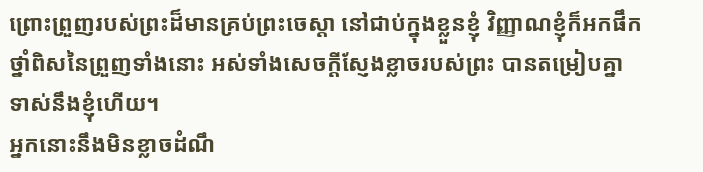ព្រោះព្រួញរបស់ព្រះដ៏មានគ្រប់ព្រះចេស្តា នៅជាប់ក្នុងខ្លួនខ្ញុំ វិញ្ញាណខ្ញុំក៏អកផឹកថ្នាំពិសនៃព្រួញទាំងនោះ អស់ទាំងសេចក្ដីស្ញែងខ្លាចរបស់ព្រះ បានតម្រៀបគ្នាទាស់នឹងខ្ញុំហើយ។
អ្នកនោះនឹងមិនខ្លាចដំណឹ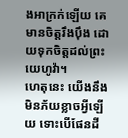ងអាក្រក់ឡើយ គេមានចិត្តរឹងប៉ឹង ដោយទុកចិត្តដល់ព្រះយេហូវ៉ា។
ហេតុនេះ យើងនឹងមិនភ័យខ្លាចអ្វីឡើយ ទោះបើផែនដី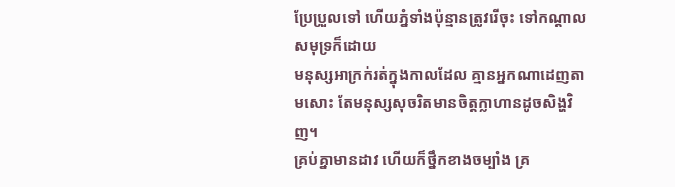ប្រែប្រួលទៅ ហើយភ្នំទាំងប៉ុន្មានត្រូវរើចុះ ទៅកណ្ដាលសមុទ្រក៏ដោយ
មនុស្សអាក្រក់រត់ក្នុងកាលដែល គ្មានអ្នកណាដេញតាមសោះ តែមនុស្សសុចរិតមានចិត្តក្លាហានដូចសិង្ហវិញ។
គ្រប់គ្នាមានដាវ ហើយក៏ថ្នឹកខាងចម្បាំង គ្រ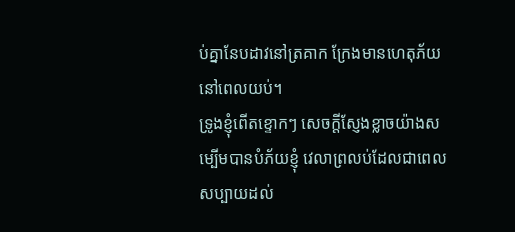ប់គ្នានែបដាវនៅត្រគាក ក្រែងមានហេតុភ័យនៅពេលយប់។
ទ្រូងខ្ញុំពើតខ្ទោកៗ សេចក្ដីស្ញែងខ្លាចយ៉ាងសម្បើមបានបំភ័យខ្ញុំ វេលាព្រលប់ដែលជាពេលសប្បាយដល់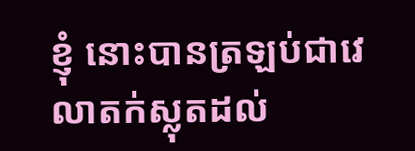ខ្ញុំ នោះបានត្រឡប់ជាវេលាតក់ស្លុតដល់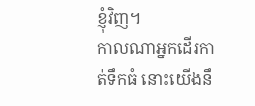ខ្ញុំវិញ។
កាលណាអ្នកដើរកាត់ទឹកធំ នោះយើងនឹ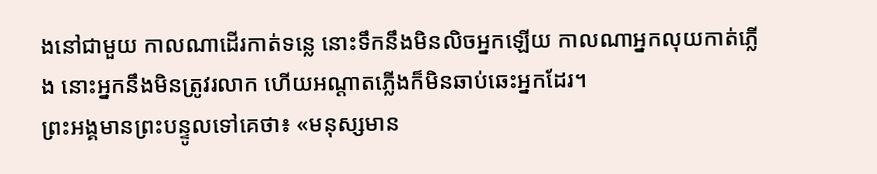ងនៅជាមួយ កាលណាដើរកាត់ទន្លេ នោះទឹកនឹងមិនលិចអ្នកឡើយ កាលណាអ្នកលុយកាត់ភ្លើង នោះអ្នកនឹងមិនត្រូវរលាក ហើយអណ្ដាតភ្លើងក៏មិនឆាប់ឆេះអ្នកដែរ។
ព្រះអង្គមានព្រះបន្ទូលទៅគេថា៖ «មនុស្សមាន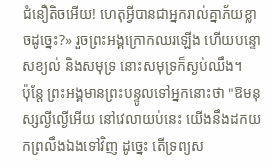ជំនឿតិចអើយ! ហេតុអ្វីបានជាអ្នករាល់គ្នាភ័យខ្លាចដូច្នេះ?» រួចព្រះអង្គក្រោកឈរឡើង ហើយបន្ទោសខ្យល់ និងសមុទ្រ នោះសមុទ្រក៏ស្ងប់ឈឹង។
ប៉ុន្តែ ព្រះអង្គមានព្រះបន្ទូលទៅអ្នកនោះថា "ឱមនុស្សល្ងីល្ងើអើយ នៅវេលាយប់នេះ យើងនឹងដកយកព្រលឹងឯងទៅវិញ ដូច្នេះ តើទ្រព្យស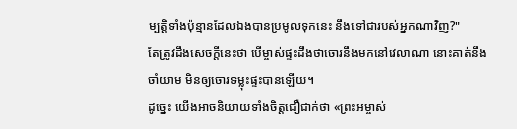ម្បត្តិទាំងប៉ុន្មានដែលឯងបានប្រមូលទុកនេះ នឹងទៅជារបស់អ្នកណាវិញ?"
តែត្រូវដឹងសេចក្តីនេះថា បើម្ចាស់ផ្ទះដឹងថាចោរនឹងមកនៅវេលាណា នោះគាត់នឹងចាំយាម មិនឲ្យចោរទម្លុះផ្ទះបានឡើយ។
ដូច្នេះ យើងអាចនិយាយទាំងចិត្តជឿជាក់ថា «ព្រះអម្ចាស់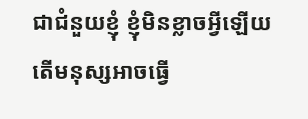ជាជំនួយខ្ញុំ ខ្ញុំមិនខ្លាចអ្វីឡើយ តើមនុស្សអាចធ្វើ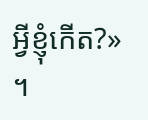អ្វីខ្ញុំកើត?» ។